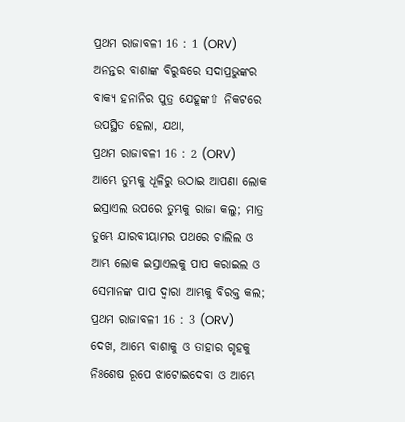ପ୍ରଥମ ରାଜାବଳୀ 16 : 1 (ORV)
ଅନନ୍ତର ବାଶାଙ୍କ ବିରୁଦ୍ଧରେ ସଦାପ୍ରଭୁଙ୍କର ବାକ୍ୟ ହନାନିର ପୁତ୍ର ଯେହୂଙ୍କ⇧ ନିକଟରେ ଉପସ୍ଥିତ ହେଲା, ଯଥା,
ପ୍ରଥମ ରାଜାବଳୀ 16 : 2 (ORV)
ଆମ୍ଭେ ତୁମ୍ଭକୁ ଧୂଳିରୁ ଉଠାଇ ଆପଣା ଲୋକ ଇସ୍ରାଏଲ ଉପରେ ତୁମ୍ଭକୁ ରାଜା କଲୁ; ମାତ୍ର ତୁମ୍ଭେ ଯାରବୀୟାମର ପଥରେ ଚାଲିଲ ଓ ଆମ୍ଭ ଲୋକ ଇସ୍ରାଏଲକୁ ପାପ କରାଇଲ ଓ ସେମାନଙ୍କ ପାପ ଦ୍ଵାରା ଆମ୍ଭକୁ ବିରକ୍ତ କଲ;
ପ୍ରଥମ ରାଜାବଳୀ 16 : 3 (ORV)
ଦେଖ, ଆମ୍ଭେ ବାଶାକୁ ଓ ତାହାର ଗୃହକୁ ନିଃଶେଷ ରୂପେ ଝାଟୋଇଦେବା ଓ ଆମ୍ଭେ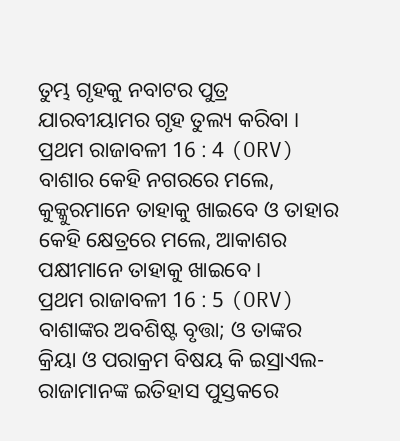ତୁମ୍ଭ ଗୃହକୁ ନବାଟର ପୁତ୍ର ଯାରବୀୟାମର ଗୃହ ତୁଲ୍ୟ କରିବା ।
ପ୍ରଥମ ରାଜାବଳୀ 16 : 4 (ORV)
ବାଶାର କେହି ନଗରରେ ମଲେ, କୁକ୍କୁରମାନେ ତାହାକୁ ଖାଇବେ ଓ ତାହାର କେହି କ୍ଷେତ୍ରରେ ମଲେ, ଆକାଶର ପକ୍ଷୀମାନେ ତାହାକୁ ଖାଇବେ ।
ପ୍ରଥମ ରାଜାବଳୀ 16 : 5 (ORV)
ବାଶାଙ୍କର ଅବଶିଷ୍ଟ ବୃତ୍ତା; ଓ ତାଙ୍କର କ୍ରିୟା ଓ ପରାକ୍ରମ ବିଷୟ କି ଇସ୍ରାଏଲ-ରାଜାମାନଙ୍କ ଇତିହାସ ପୁସ୍ତକରେ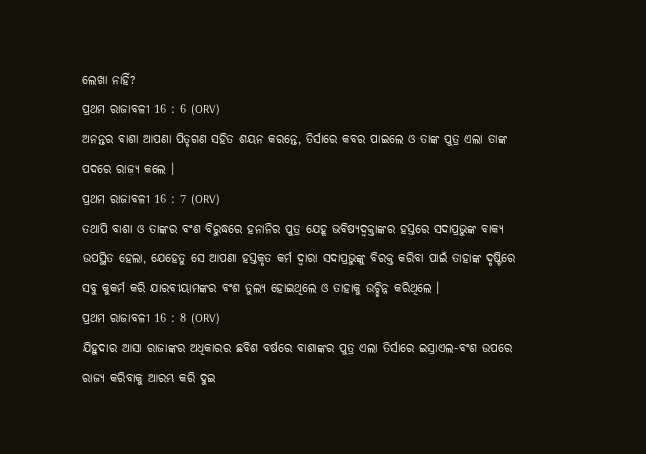ଲେଖା ନାହିଁ?
ପ୍ରଥମ ରାଜାବଳୀ 16 : 6 (ORV)
ଅନନ୍ତର ବାଶା ଆପଣା ପିତୃଗଣ ସହିତ ଶୟନ କରନ୍ତେ, ତିର୍ସାରେ କବର ପାଇଲେ ଓ ତାଙ୍କ ପୁତ୍ର ଏଲା ତାଙ୍କ ପଦରେ ରାଜ୍ୟ କଲେ ।
ପ୍ରଥମ ରାଜାବଳୀ 16 : 7 (ORV)
ତଥାପି ବାଶା ଓ ତାଙ୍କର ବଂଶ ବିରୁଦ୍ଧରେ ହନାନିର ପୁତ୍ର ଯେହୂ ଭବିଷ୍ୟଦ୍ବକ୍ତାଙ୍କର ହସ୍ତରେ ସଦାପ୍ରଭୁଙ୍କ ବାକ୍ୟ ଉପସ୍ଥିତ ହେଲା, ଯେହେତୁ ସେ ଆପଣା ହସ୍ତକୃତ କର୍ମ ଦ୍ଵାରା ସଦାପ୍ରଭୁଙ୍କୁ ବିରକ୍ତ କରିବା ପାଇଁ ତାହାଙ୍କ ଦୃଷ୍ଟିରେ ସବୁ କୁକର୍ମ କରି ଯାରବୀୟାମଙ୍କର ବଂଶ ତୁଲ୍ୟ ହୋଇଥିଲେ ଓ ତାହାକୁ ଉଚ୍ଛିନ୍ନ କରିଥିଲେ ।
ପ୍ରଥମ ରାଜାବଳୀ 16 : 8 (ORV)
ଯିହୁଦାର ଆସା ରାଜାଙ୍କର ଅଧିକାରର ଛବିଶ ବର୍ଷରେ ବାଶାଙ୍କର ପୁତ୍ର ଏଲା ତିର୍ସାରେ ଇସ୍ରାଏଲ-ବଂଶ ଉପରେ ରାଜ୍ୟ କରିବାକୁ ଆରମ୍ଭ କରି ଦୁଇ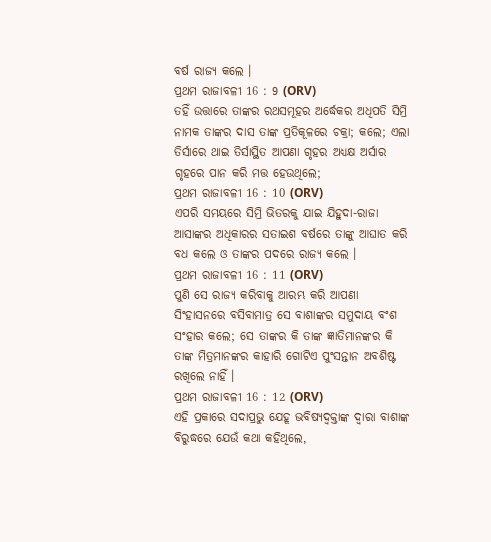ବର୍ଷ ରାଜ୍ୟ କଲେ ।
ପ୍ରଥମ ରାଜାବଳୀ 16 : 9 (ORV)
ତହିଁ ଉତ୍ତାରେ ତାଙ୍କର ରଥସମୂହର ଅର୍ଦ୍ଧେକର ଅଧିପତି ସିମ୍ରି ନାମକ ତାଙ୍କର ଦାସ ତାଙ୍କ ପ୍ରତିକୂଳରେ ଚକ୍ରା; କଲେ; ଏଲା ତିର୍ସାରେ ଥାଇ ତିର୍ସାସ୍ଥିତ ଆପଣା ଗୃହର ଅଧ୍ୟକ୍ଷ ଅର୍ସାର ଗୃହରେ ପାନ କରି ମତ୍ତ ହେଉଥିଲେ;
ପ୍ରଥମ ରାଜାବଳୀ 16 : 10 (ORV)
ଏପରି ସମୟରେ ସିମ୍ରି ଭିତରକୁ ଯାଇ ଯିହୁଦା-ରାଜା ଆସାଙ୍କର ଅଧିକାରର ସତାଇଶ ବର୍ଷରେ ତାଙ୍କୁ ଆଘାତ କରି ବଧ କଲେ ଓ ତାଙ୍କର ପଦରେ ରାଜ୍ୟ କଲେ ।
ପ୍ରଥମ ରାଜାବଳୀ 16 : 11 (ORV)
ପୁଣି ସେ ରାଜ୍ୟ କରିବାକୁ ଆରମ୍ଭ କରି ଆପଣା ସିଂହାସନରେ ବସିବାମାତ୍ର ସେ ବାଶାଙ୍କର ସମୁଦାୟ ବଂଶ ସଂହାର କଲେ; ସେ ତାଙ୍କର କି ତାଙ୍କ ଜ୍ଞାତିମାନଙ୍କର କି ତାଙ୍କ ମିତ୍ରମାନଙ୍କର କାହାରି ଗୋଟିଏ ପୁଂସନ୍ତାନ ଅବଶିଷ୍ଟ ରଖିଲେ ନାହିଁ ।
ପ୍ରଥମ ରାଜାବଳୀ 16 : 12 (ORV)
ଏହି ପ୍ରକାରେ ସଦାପ୍ରଭୁ ଯେହୂ ଭବିଷ୍ୟଦ୍ବକ୍ତାଙ୍କ ଦ୍ଵାରା ବାଶାଙ୍କ ବିରୁଦ୍ଧରେ ଯେଉଁ କଥା କହିଥିଲେ,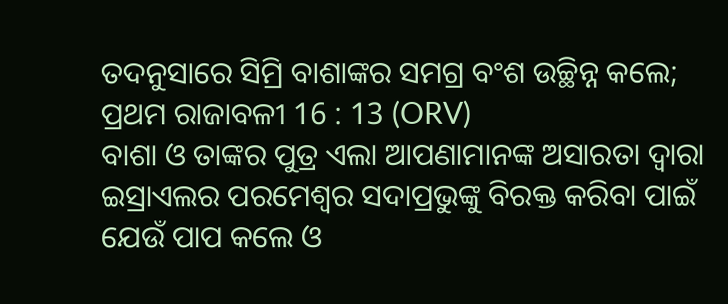ତଦନୁସାରେ ସିମ୍ରି ବାଶାଙ୍କର ସମଗ୍ର ବଂଶ ଉଚ୍ଛିନ୍ନ କଲେ;
ପ୍ରଥମ ରାଜାବଳୀ 16 : 13 (ORV)
ବାଶା ଓ ତାଙ୍କର ପୁତ୍ର ଏଲା ଆପଣାମାନଙ୍କ ଅସାରତା ଦ୍ଵାରା ଇସ୍ରାଏଲର ପରମେଶ୍ଵର ସଦାପ୍ରଭୁଙ୍କୁ ବିରକ୍ତ କରିବା ପାଇଁ ଯେଉଁ ପାପ କଲେ ଓ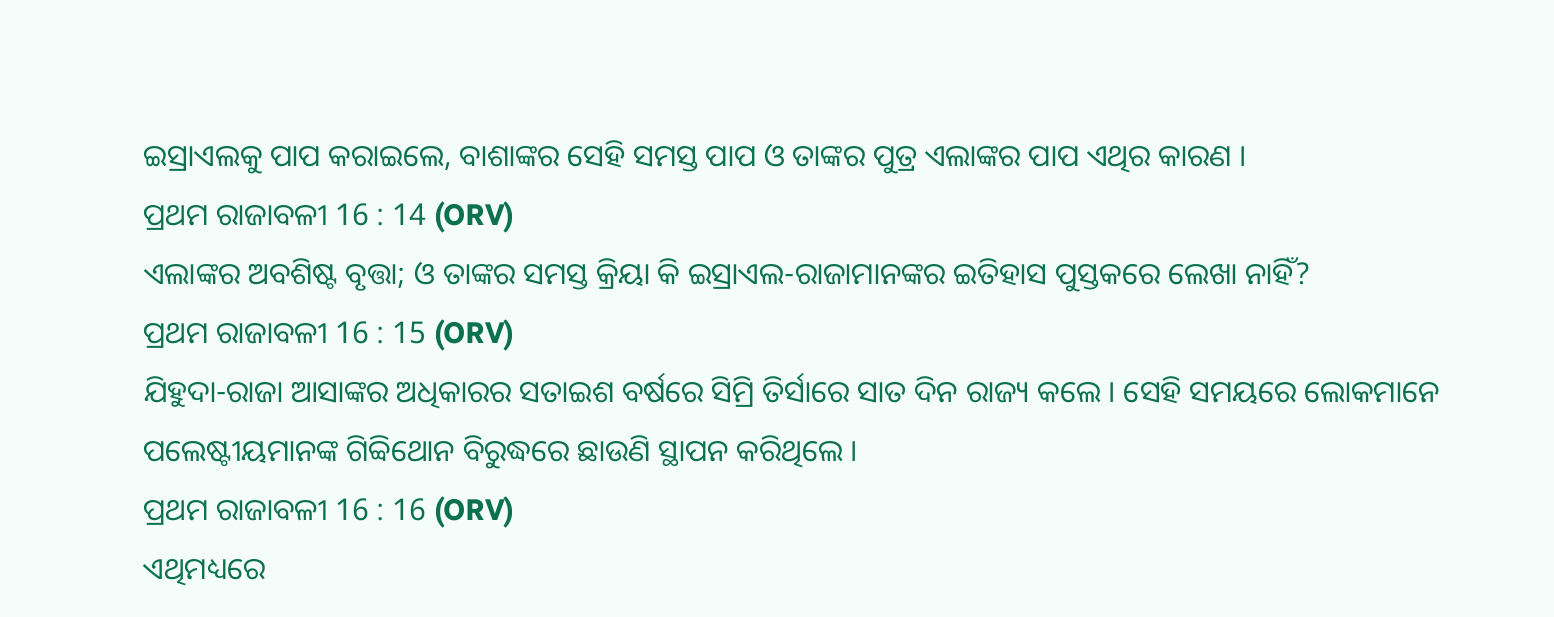ଇସ୍ରାଏଲକୁ ପାପ କରାଇଲେ, ବାଶାଙ୍କର ସେହି ସମସ୍ତ ପାପ ଓ ତାଙ୍କର ପୁତ୍ର ଏଲାଙ୍କର ପାପ ଏଥିର କାରଣ ।
ପ୍ରଥମ ରାଜାବଳୀ 16 : 14 (ORV)
ଏଲାଙ୍କର ଅବଶିଷ୍ଟ ବୃତ୍ତା; ଓ ତାଙ୍କର ସମସ୍ତ କ୍ରିୟା କି ଇସ୍ରାଏଲ-ରାଜାମାନଙ୍କର ଇତିହାସ ପୁସ୍ତକରେ ଲେଖା ନାହିଁ?
ପ୍ରଥମ ରାଜାବଳୀ 16 : 15 (ORV)
ଯିହୁଦା-ରାଜା ଆସାଙ୍କର ଅଧିକାରର ସତାଇଶ ବର୍ଷରେ ସିମ୍ରି ତିର୍ସାରେ ସାତ ଦିନ ରାଜ୍ୟ କଲେ । ସେହି ସମୟରେ ଲୋକମାନେ ପଲେଷ୍ଟୀୟମାନଙ୍କ ଗିବ୍ବିଥୋନ ବିରୁଦ୍ଧରେ ଛାଉଣି ସ୍ଥାପନ କରିଥିଲେ ।
ପ୍ରଥମ ରାଜାବଳୀ 16 : 16 (ORV)
ଏଥିମଧ୍ୟରେ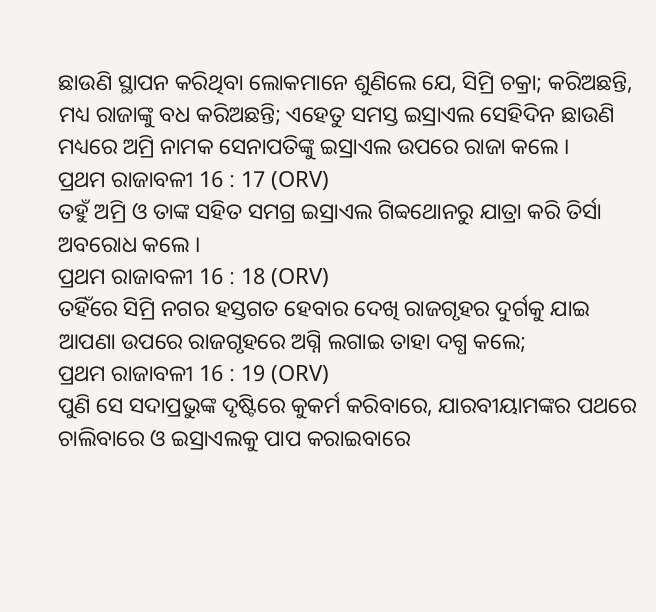ଛାଉଣି ସ୍ଥାପନ କରିଥିବା ଲୋକମାନେ ଶୁଣିଲେ ଯେ, ସିମ୍ରି ଚକ୍ରା; କରିଅଛନ୍ତି, ମଧ୍ୟ ରାଜାଙ୍କୁ ବଧ କରିଅଛନ୍ତି; ଏହେତୁ ସମସ୍ତ ଇସ୍ରାଏଲ ସେହିଦିନ ଛାଉଣି ମଧ୍ୟରେ ଅମ୍ରି ନାମକ ସେନାପତିଙ୍କୁ ଇସ୍ରାଏଲ ଉପରେ ରାଜା କଲେ ।
ପ୍ରଥମ ରାଜାବଳୀ 16 : 17 (ORV)
ତହୁଁ ଅମ୍ରି ଓ ତାଙ୍କ ସହିତ ସମଗ୍ର ଇସ୍ରାଏଲ ଗିବ୍ବଥୋନରୁ ଯାତ୍ରା କରି ତିର୍ସା ଅବରୋଧ କଲେ ।
ପ୍ରଥମ ରାଜାବଳୀ 16 : 18 (ORV)
ତହିଁରେ ସିମ୍ରି ନଗର ହସ୍ତଗତ ହେବାର ଦେଖି ରାଜଗୃହର ଦୁର୍ଗକୁ ଯାଇ ଆପଣା ଉପରେ ରାଜଗୃହରେ ଅଗ୍ନି ଲଗାଇ ତାହା ଦଗ୍ଧ କଲେ;
ପ୍ରଥମ ରାଜାବଳୀ 16 : 19 (ORV)
ପୁଣି ସେ ସଦାପ୍ରଭୁଙ୍କ ଦୃଷ୍ଟିରେ କୁକର୍ମ କରିବାରେ, ଯାରବୀୟାମଙ୍କର ପଥରେ ଚାଲିବାରେ ଓ ଇସ୍ରାଏଲକୁ ପାପ କରାଇବାରେ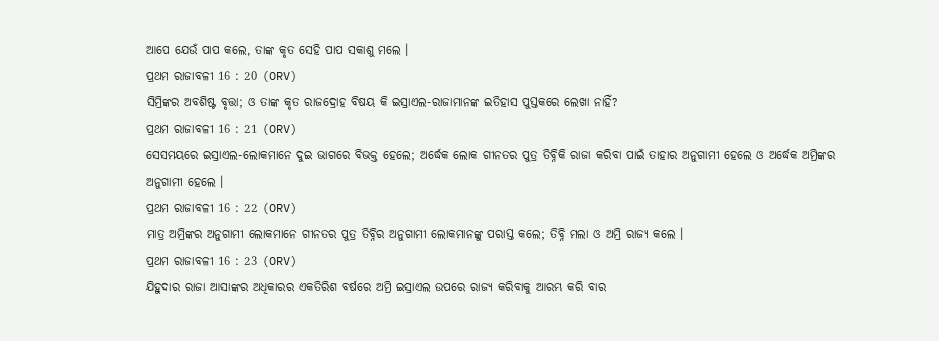ଆପେ ଯେଉଁ ପାପ କଲେ, ତାଙ୍କ କୃତ ସେହି ପାପ ସକାଶୁ ମଲେ ।
ପ୍ରଥମ ରାଜାବଳୀ 16 : 20 (ORV)
ସିମ୍ରିଙ୍କର ଅବଶିଷ୍ଟ ବୃତ୍ତା; ଓ ତାଙ୍କ କୃତ ରାଜଦ୍ରୋହ ବିଷୟ କି ଇସ୍ରାଏଲ-ରାଜାମାନଙ୍କ ଇତିହାସ ପୁସ୍ତକରେ ଲେଖା ନାହିଁ?
ପ୍ରଥମ ରାଜାବଳୀ 16 : 21 (ORV)
ସେସମୟରେ ଇସ୍ରାଏଲ-ଲୋକମାନେ ଦୁଇ ଭାଗରେ ବିଭକ୍ତ ହେଲେ; ଅର୍ଦ୍ଧେକ ଲୋକ ଗୀନତର ପୁତ୍ର ତିବ୍ନିକି ରାଜା କରିବା ପାଇଁ ତାହାର ଅନୁଗାମୀ ହେଲେ ଓ ଅର୍ଦ୍ଧେକ ଅମ୍ରିଙ୍କର ଅନୁଗାମୀ ହେଲେ ।
ପ୍ରଥମ ରାଜାବଳୀ 16 : 22 (ORV)
ମାତ୍ର ଅମ୍ରିଙ୍କର ଅନୁଗାମୀ ଲୋକମାନେ ଗୀନତର ପୁତ୍ର ତିବ୍ନିର ଅନୁଗାମୀ ଲୋକମାନଙ୍କୁ ପରାସ୍ତ କଲେ; ତିବ୍ନି ମଲା ଓ ଅମ୍ରି ରାଜ୍ୟ କଲେ ।
ପ୍ରଥମ ରାଜାବଳୀ 16 : 23 (ORV)
ଯିହୁଦାର ରାଜା ଆସାଙ୍କର ଅଧିକାରର ଏକତିରିଶ ବର୍ଷରେ ଅମ୍ରି ଇସ୍ରାଏଲ ଉପରେ ରାଜ୍ୟ କରିବାକୁ ଆରମ୍ଭ କରି ବାର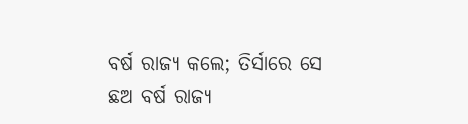ବର୍ଷ ରାଜ୍ୟ କଲେ; ତିର୍ସାରେ ସେ ଛଅ ବର୍ଷ ରାଜ୍ୟ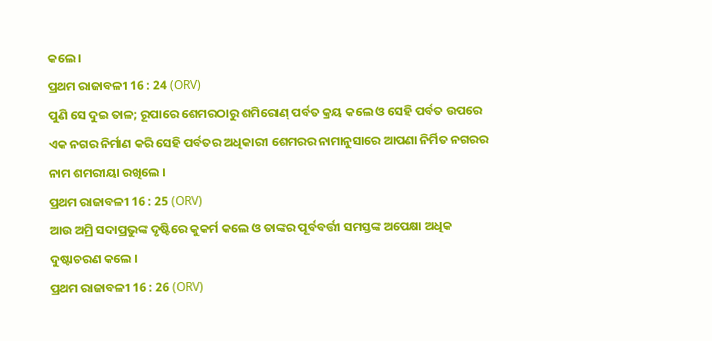କଲେ ।
ପ୍ରଥମ ରାଜାବଳୀ 16 : 24 (ORV)
ପୁଣି ସେ ଦୁଇ ତାଳ; ରୂପାରେ ଶେମରଠାରୁ ଶମିରୋଣ୍ ପର୍ବତ କ୍ରୟ କଲେ ଓ ସେହି ପର୍ବତ ଉପରେ ଏକ ନଗର ନିର୍ମାଣ କରି ସେହି ପର୍ବତର ଅଧିକାରୀ ଶେମରର ନାମାନୁସାରେ ଆପଣା ନିର୍ମିତ ନଗରର ନାମ ଶମରୀୟା ରଖିଲେ ।
ପ୍ରଥମ ରାଜାବଳୀ 16 : 25 (ORV)
ଆଉ ଅମ୍ରି ସଦାପ୍ରଭୁଙ୍କ ଦୃଷ୍ଟିରେ କୁକର୍ମ କଲେ ଓ ତାଙ୍କର ପୂର୍ବବର୍ତ୍ତୀ ସମସ୍ତଙ୍କ ଅପେକ୍ଷା ଅଧିକ ଦୁଷ୍ଟାଚରଣ କଲେ ।
ପ୍ରଥମ ରାଜାବଳୀ 16 : 26 (ORV)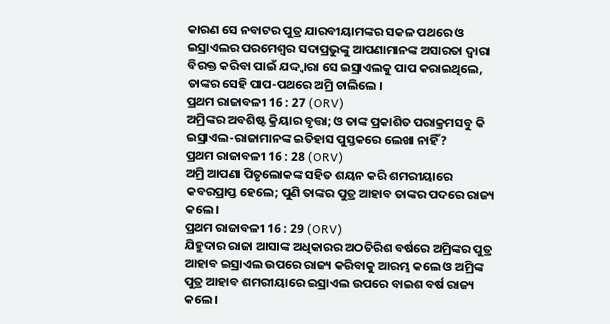କାରଣ ସେ ନବାଟର ପୁତ୍ର ଯାରବୀୟାମଙ୍କର ସକଳ ପଥରେ ଓ ଇସ୍ରାଏଲର ପରମେଶ୍ଵର ସଦାପ୍ରଭୁଙ୍କୁ ଆପଣାମାନଙ୍କ ଅସାରତା ଦ୍ଵାରା ବିରକ୍ତ କରିବା ପାଇଁ ଯଦ୍ଦ୍ଵାରା ସେ ଇସ୍ରାଏଲକୁ ପାପ କରାଇଥିଲେ, ତାଙ୍କର ସେହି ପାପ-ପଥରେ ଅମ୍ରି ଚାଲିଲେ ।
ପ୍ରଥମ ରାଜାବଳୀ 16 : 27 (ORV)
ଅମ୍ରିଙ୍କର ଅବଶିଷ୍ଟ କ୍ରିୟାର ବୃତ୍ତା; ଓ ତାଙ୍କ ପ୍ରକାଶିତ ପରାକ୍ରମସବୁ କି ଇସ୍ରାଏଲ-ରାଜାମାନଙ୍କ ଇତିହାସ ପୁସ୍ତକରେ ଲେଖା ନାହିଁ?
ପ୍ରଥମ ରାଜାବଳୀ 16 : 28 (ORV)
ଅମ୍ରି ଆପଣା ପିତୃଲୋକଙ୍କ ସହିତ ଶୟନ କରି ଶମରୀୟାରେ କବରପ୍ରାପ୍ତ ହେଲେ; ପୁଣି ତାଙ୍କର ପୁତ୍ର ଆହାବ ତାଙ୍କର ପଦରେ ରାଜ୍ୟ କଲେ ।
ପ୍ରଥମ ରାଜାବଳୀ 16 : 29 (ORV)
ଯିହୁଦାର ରାଜା ଆସାଙ୍କ ଅଧିକାରର ଅଠତିରିଶ ବର୍ଷରେ ଅମ୍ରିଙ୍କର ପୁତ୍ର ଆହାବ ଇସ୍ରାଏଲ ଉପରେ ରାଜ୍ୟ କରିବାକୁ ଆରମ୍ଭ କଲେ ଓ ଅମ୍ରିଙ୍କ ପୁତ୍ର ଆହାବ ଶମରୀୟାରେ ଇସ୍ରାଏଲ ଉପରେ ବାଇଶ ବର୍ଷ ରାଜ୍ୟ କଲେ ।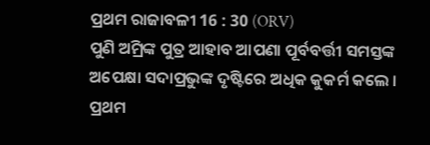ପ୍ରଥମ ରାଜାବଳୀ 16 : 30 (ORV)
ପୁଣି ଅମ୍ରିଙ୍କ ପୁତ୍ର ଆହାବ ଆପଣା ପୂର୍ବବର୍ତ୍ତୀ ସମସ୍ତଙ୍କ ଅପେକ୍ଷା ସଦାପ୍ରଭୁଙ୍କ ଦୃଷ୍ଟିରେ ଅଧିକ କୁକର୍ମ କଲେ ।
ପ୍ରଥମ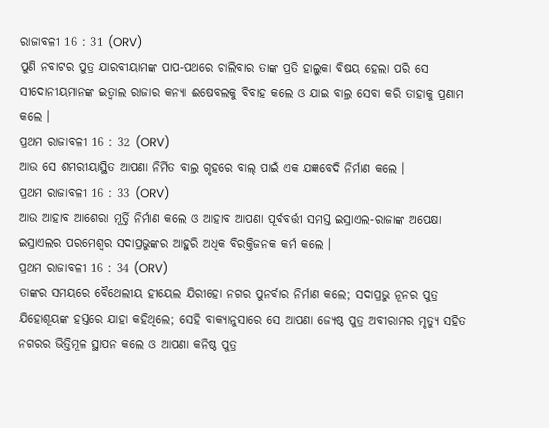ରାଜାବଳୀ 16 : 31 (ORV)
ପୁଣି ନବାଟର ପୁତ୍ର ଯାରବୀୟାମଙ୍କ ପାପ-ପଥରେ ଚାଲିବାର ତାଙ୍କ ପ୍ରତି ହାଲୁକା ବିଷୟ ହେଲା ପରି ସେ ସୀଦୋନୀୟମାନଙ୍କ ଇତ୍ବାଲ ରାଜାର କନ୍ୟା ଈଷେବଲକୁ ବିବାହ କଲେ ଓ ଯାଇ ବାଲ୍ର ସେବା କରି ତାହାକୁ ପ୍ରଣାମ କଲେ ।
ପ୍ରଥମ ରାଜାବଳୀ 16 : 32 (ORV)
ଆଉ ସେ ଶମରୀୟାସ୍ଥିତ ଆପଣା ନିର୍ମିତ ବାଲ୍ର ଗୃହରେ ବାଲ୍ ପାଇଁ ଏକ ଯଜ୍ଞବେଦି ନିର୍ମାଣ କଲେ ।
ପ୍ରଥମ ରାଜାବଳୀ 16 : 33 (ORV)
ଆଉ ଆହାବ ଆଶେରା ମୂର୍ତ୍ତି ନିର୍ମାଣ କଲେ ଓ ଆହାବ ଆପଣା ପୂର୍ବବର୍ତ୍ତୀ ସମସ୍ତ ଇସ୍ରାଏଲ-ରାଜାଙ୍କ ଅପେକ୍ଷା ଇସ୍ରାଏଲର ପରମେଶ୍ଵର ସଦାପ୍ରଭୁଙ୍କର ଆହୁରି ଅଧିକ ବିରକ୍ତିଜନକ କର୍ମ କଲେ ।
ପ୍ରଥମ ରାଜାବଳୀ 16 : 34 (ORV)
ତାଙ୍କର ସମୟରେ ବୈଥେଲୀୟ ହୀୟେଲ ଯିରୀହୋ ନଗର ପୁନର୍ବାର ନିର୍ମାଣ କଲେ; ସଦାପ୍ରଭୁ ନୂନର ପୁତ୍ର ଯିହୋଶୂୟଙ୍କ ହସ୍ତରେ ଯାହା କହିଥିଲେ; ସେହି ବାକ୍ୟାନୁସାରେ ସେ ଆପଣା ଜ୍ୟେଷ୍ଠ ପୁତ୍ର ଅବୀରାମର ମୃତ୍ୟୁ ସହିତ ନଗରର ଭିତ୍ତିମୂଳ ସ୍ଥାପନ କଲେ ଓ ଆପଣା କନିଷ୍ଠ ପୁତ୍ର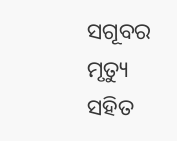ସଗୂବର ମୃତ୍ୟୁ ସହିତ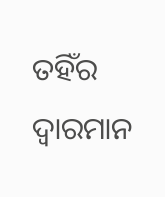ତହିଁର ଦ୍ଵାରମାନ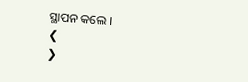ସ୍ଥାପନ କଲେ ।
❮
❯